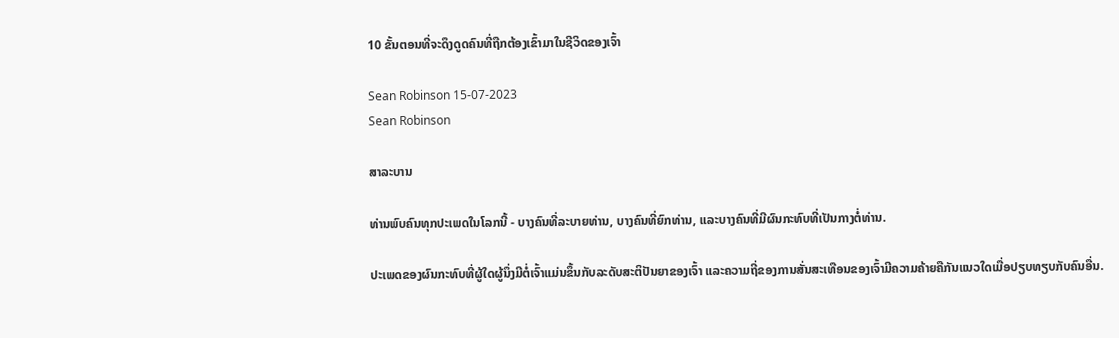10 ຂັ້ນຕອນທີ່ຈະດຶງດູດຄົນທີ່ຖືກຕ້ອງເຂົ້າມາໃນຊີວິດຂອງເຈົ້າ

Sean Robinson 15-07-2023
Sean Robinson

ສາລະບານ

ທ່ານພົບຄົນທຸກປະເພດໃນໂລກນີ້ - ບາງຄົນທີ່ລະບາຍທ່ານ, ບາງຄົນທີ່ຍົກທ່ານ, ແລະບາງຄົນທີ່ມີຜົນກະທົບທີ່ເປັນກາງຕໍ່ທ່ານ.

ປະເພດຂອງຜົນກະທົບທີ່ຜູ້ໃດຜູ້ນຶ່ງມີຕໍ່ເຈົ້າແມ່ນຂຶ້ນກັບລະດັບສະຕິປັນຍາຂອງເຈົ້າ ແລະຄວາມຖີ່ຂອງການສັ່ນສະເທືອນຂອງເຈົ້າມີຄວາມຄ້າຍຄືກັນແນວໃດເມື່ອປຽບທຽບກັບຄົນອື່ນ.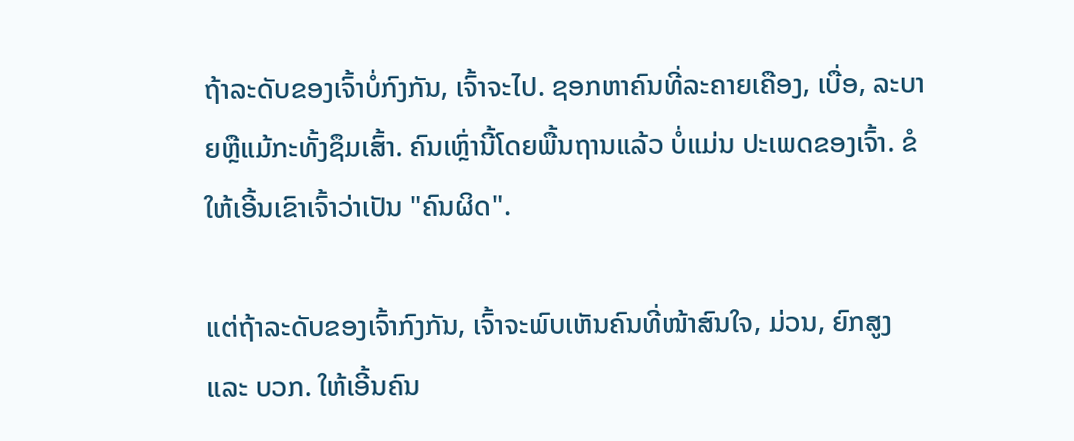ຖ້າລະດັບຂອງເຈົ້າບໍ່ກົງກັນ, ເຈົ້າຈະໄປ. ຊອກຫາຄົນທີ່ລະຄາຍເຄືອງ, ເບື່ອ, ລະບາຍຫຼືແມ້ກະທັ້ງຊຶມເສົ້າ. ຄົນເຫຼົ່ານີ້ໂດຍພື້ນຖານແລ້ວ ບໍ່ແມ່ນ ປະເພດຂອງເຈົ້າ. ຂໍໃຫ້ເອີ້ນເຂົາເຈົ້າວ່າເປັນ "ຄົນຜິດ".

ແຕ່ຖ້າລະດັບຂອງເຈົ້າກົງກັນ, ເຈົ້າຈະພົບເຫັນຄົນທີ່ໜ້າສົນໃຈ, ມ່ວນ, ຍົກສູງ ແລະ ບວກ. ໃຫ້ເອີ້ນຄົນ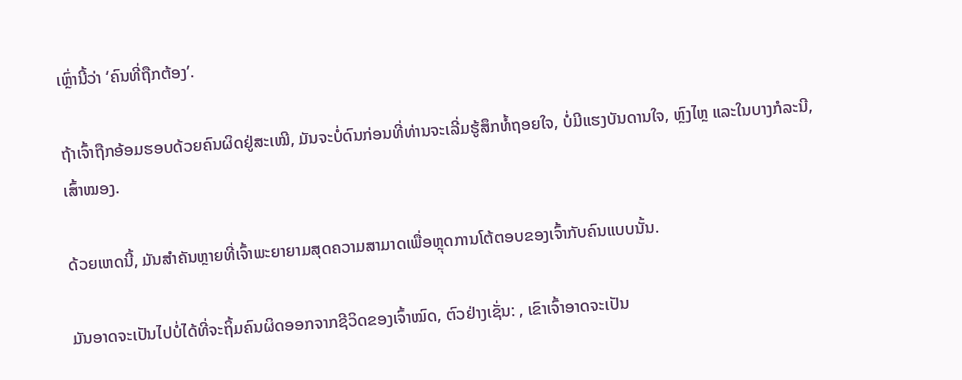ເຫຼົ່ານີ້ວ່າ ‘ຄົນທີ່ຖືກຕ້ອງ’.

ຖ້າເຈົ້າຖືກອ້ອມຮອບດ້ວຍຄົນຜິດຢູ່ສະເໝີ, ມັນຈະບໍ່ດົນກ່ອນທີ່ທ່ານຈະເລີ່ມຮູ້ສຶກທໍ້ຖອຍໃຈ, ບໍ່ມີແຮງບັນດານໃຈ, ຫຼົງໄຫຼ ແລະໃນບາງກໍລະນີ, ເສົ້າໝອງ.

ດ້ວຍເຫດນີ້, ມັນສຳຄັນຫຼາຍທີ່ເຈົ້າພະຍາຍາມສຸດຄວາມສາມາດເພື່ອຫຼຸດການໂຕ້ຕອບຂອງເຈົ້າກັບຄົນແບບນັ້ນ.

ມັນອາດຈະເປັນໄປບໍ່ໄດ້ທີ່ຈະຖິ້ມຄົນຜິດອອກຈາກຊີວິດຂອງເຈົ້າໝົດ, ຕົວຢ່າງເຊັ່ນ: , ເຂົາເຈົ້າອາດຈະເປັນ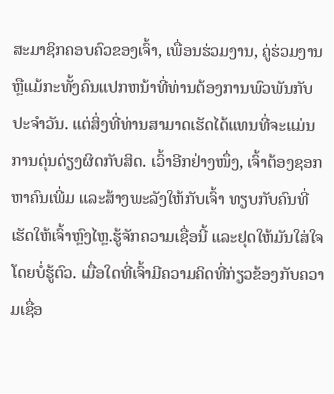ສະມາຊິກຄອບຄົວຂອງເຈົ້າ, ເພື່ອນຮ່ວມງານ, ຄູ່ຮ່ວມງານຫຼືແມ້ກະທັ້ງຄົນແປກຫນ້າທີ່ທ່ານຕ້ອງການພົວພັນກັບປະຈໍາວັນ. ແຕ່ສິ່ງທີ່ທ່ານສາມາດເຮັດໄດ້ແທນທີ່ຈະແມ່ນການດຸ່ນດ່ຽງຜິດກັບສິດ. ເວົ້າອີກຢ່າງໜຶ່ງ, ເຈົ້າຕ້ອງຊອກຫາຄົນເພີ່ມ ແລະສ້າງພະລັງໃຫ້ກັບເຈົ້າ ທຽບກັບຄົນທີ່ເຮັດໃຫ້ເຈົ້າຫຼົງໄຫຼ.ຮູ້ຈັກຄວາມເຊື່ອນີ້ ແລະຢຸດໃຫ້ມັນໃສ່ໃຈໂດຍບໍ່ຮູ້ຕົວ. ເມື່ອໃດທີ່ເຈົ້າມີຄວາມຄິດທີ່ກ່ຽວຂ້ອງກັບຄວາມເຊື່ອ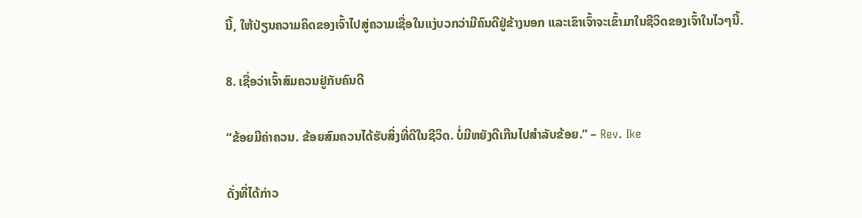ນີ້, ໃຫ້ປ່ຽນຄວາມຄິດຂອງເຈົ້າໄປສູ່ຄວາມເຊື່ອໃນແງ່ບວກວ່າມີຄົນດີຢູ່ຂ້າງນອກ ແລະເຂົາເຈົ້າຈະເຂົ້າມາໃນຊີວິດຂອງເຈົ້າໃນໄວໆນີ້.

8. ເຊື່ອວ່າເຈົ້າສົມຄວນຢູ່ກັບຄົນດີ

“ຂ້ອຍມີຄ່າຄວນ. ຂ້ອຍສົມຄວນໄດ້ຮັບສິ່ງທີ່ດີໃນຊີວິດ. ບໍ່ມີຫຍັງດີເກີນໄປສຳລັບຂ້ອຍ.” – Rev. Ike

ດັ່ງທີ່ໄດ້ກ່າວ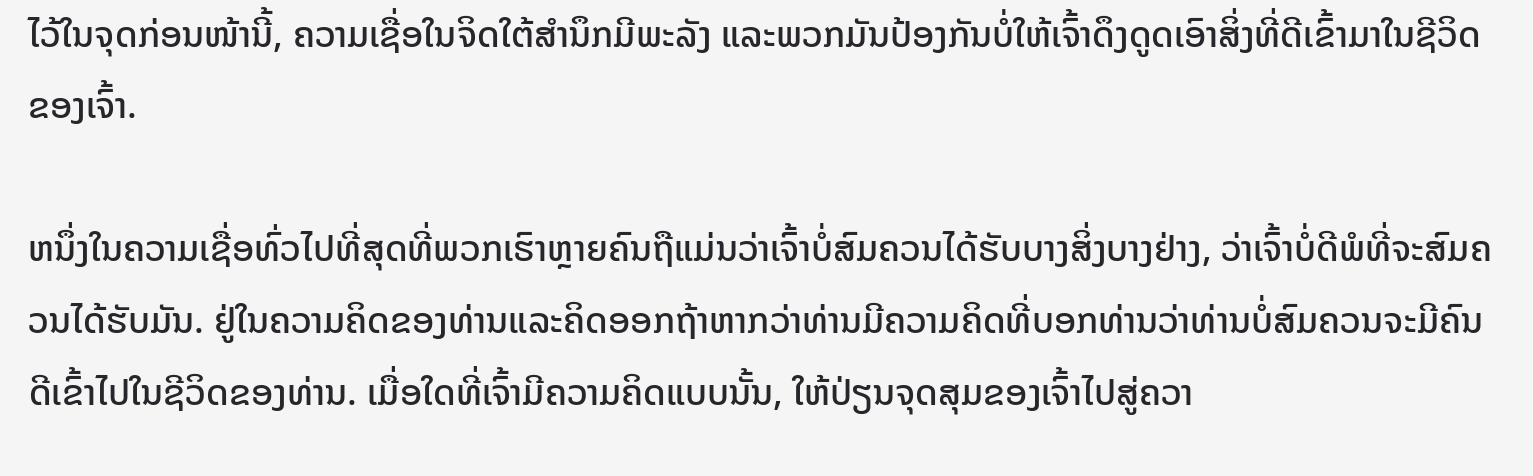ໄວ້ໃນຈຸດກ່ອນໜ້ານີ້, ຄວາມເຊື່ອໃນຈິດໃຕ້ສຳນຶກມີພະລັງ ແລະພວກມັນປ້ອງກັນບໍ່ໃຫ້ເຈົ້າດຶງດູດເອົາສິ່ງທີ່ດີເຂົ້າມາໃນຊີວິດຂອງເຈົ້າ.

ຫນຶ່ງໃນຄວາມເຊື່ອທົ່ວໄປທີ່ສຸດທີ່ພວກເຮົາຫຼາຍຄົນຖືແມ່ນວ່າເຈົ້າບໍ່ສົມຄວນໄດ້ຮັບບາງສິ່ງບາງຢ່າງ, ວ່າເຈົ້າບໍ່ດີພໍທີ່ຈະສົມຄວນໄດ້ຮັບມັນ. ຢູ່ໃນຄວາມຄິດຂອງທ່ານແລະຄິດອອກຖ້າຫາກວ່າທ່ານມີຄວາມຄິດທີ່ບອກທ່ານວ່າທ່ານບໍ່ສົມຄວນຈະມີຄົນດີເຂົ້າໄປໃນຊີວິດຂອງທ່ານ. ເມື່ອໃດທີ່ເຈົ້າມີຄວາມຄິດແບບນັ້ນ, ໃຫ້ປ່ຽນຈຸດສຸມຂອງເຈົ້າໄປສູ່ຄວາ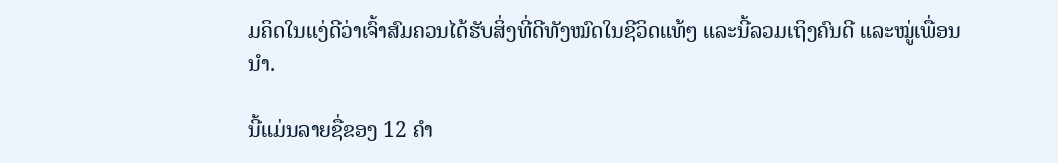ມຄິດໃນແງ່ດີວ່າເຈົ້າສົມຄວນໄດ້ຮັບສິ່ງທີ່ດີທັງໝົດໃນຊີວິດແທ້ໆ ແລະນີ້ລວມເຖິງຄົນດີ ແລະໝູ່ເພື່ອນນຳ.

ນີ້ແມ່ນລາຍຊື່ຂອງ 12 ຄຳ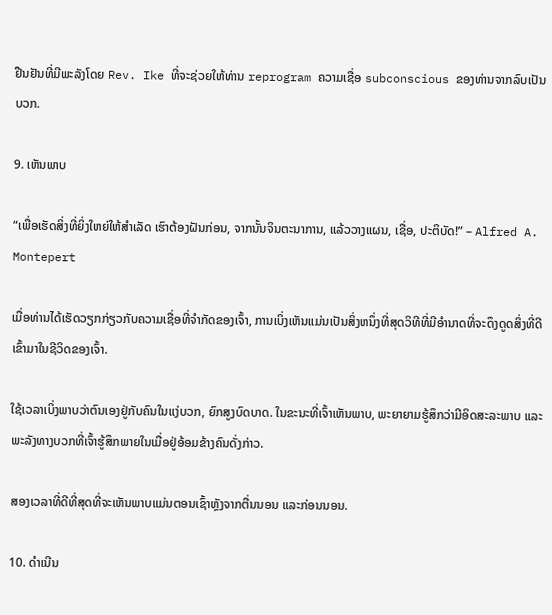ຢືນຢັນທີ່ມີພະລັງໂດຍ Rev. Ike ທີ່ຈະຊ່ວຍໃຫ້ທ່ານ reprogram ຄວາມເຊື່ອ subconscious ຂອງທ່ານຈາກລົບເປັນບວກ.

9. ເຫັນພາບ

“ເພື່ອເຮັດສິ່ງທີ່ຍິ່ງໃຫຍ່ໃຫ້ສຳເລັດ ເຮົາຕ້ອງຝັນກ່ອນ, ຈາກນັ້ນຈິນຕະນາການ, ແລ້ວວາງແຜນ, ເຊື່ອ, ປະຕິບັດ!” – Alfred A. Montepert

ເມື່ອທ່ານໄດ້ເຮັດວຽກກ່ຽວກັບຄວາມເຊື່ອທີ່ຈໍາກັດຂອງເຈົ້າ, ການເບິ່ງເຫັນແມ່ນເປັນສິ່ງຫນຶ່ງທີ່ສຸດວິທີທີ່ມີອໍານາດທີ່ຈະດຶງດູດສິ່ງທີ່ດີເຂົ້າມາໃນຊີວິດຂອງເຈົ້າ.

ໃຊ້ເວລາເບິ່ງພາບວ່າຕົນເອງຢູ່ກັບຄົນໃນແງ່ບວກ, ຍົກສູງບົດບາດ. ໃນຂະນະທີ່ເຈົ້າເຫັນພາບ, ພະຍາຍາມຮູ້ສຶກວ່າມີອິດສະລະພາບ ແລະ ພະລັງທາງບວກທີ່ເຈົ້າຮູ້ສຶກພາຍໃນເມື່ອຢູ່ອ້ອມຂ້າງຄົນດັ່ງກ່າວ.

ສອງເວລາທີ່ດີທີ່ສຸດທີ່ຈະເຫັນພາບແມ່ນຕອນເຊົ້າຫຼັງຈາກຕື່ນນອນ ແລະກ່ອນນອນ.

10. ດຳເນີນ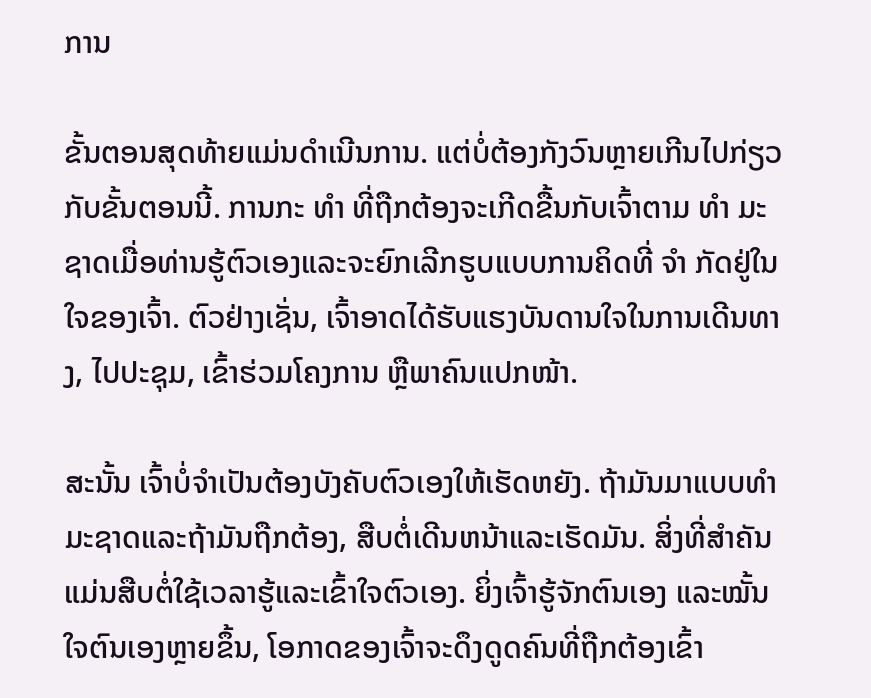ການ

ຂັ້ນຕອນສຸດທ້າຍແມ່ນດຳເນີນການ. ແຕ່ບໍ່ຕ້ອງກັງວົນຫຼາຍເກີນໄປກ່ຽວກັບຂັ້ນຕອນນີ້. ການກະ ທຳ ທີ່ຖືກຕ້ອງຈະເກີດຂື້ນກັບເຈົ້າຕາມ ທຳ ມະຊາດເມື່ອທ່ານຮູ້ຕົວເອງແລະຈະຍົກເລີກຮູບແບບການຄິດທີ່ ຈຳ ກັດຢູ່ໃນໃຈຂອງເຈົ້າ. ຕົວຢ່າງເຊັ່ນ, ເຈົ້າອາດໄດ້ຮັບແຮງບັນດານໃຈໃນການເດີນທາງ, ໄປປະຊຸມ, ເຂົ້າຮ່ວມໂຄງການ ຫຼືພາຄົນແປກໜ້າ.

ສະນັ້ນ ເຈົ້າບໍ່ຈໍາເປັນຕ້ອງບັງຄັບຕົວເອງໃຫ້ເຮັດຫຍັງ. ຖ້າມັນມາແບບທໍາມະຊາດແລະຖ້າມັນຖືກຕ້ອງ, ສືບຕໍ່ເດີນຫນ້າແລະເຮັດມັນ. ສິ່ງທີ່ສໍາຄັນແມ່ນສືບຕໍ່ໃຊ້ເວລາຮູ້ແລະເຂົ້າໃຈຕົວເອງ. ຍິ່ງເຈົ້າຮູ້ຈັກຕົນເອງ ແລະໝັ້ນໃຈຕົນເອງຫຼາຍຂຶ້ນ, ໂອກາດຂອງເຈົ້າຈະດຶງດູດຄົນທີ່ຖືກຕ້ອງເຂົ້າ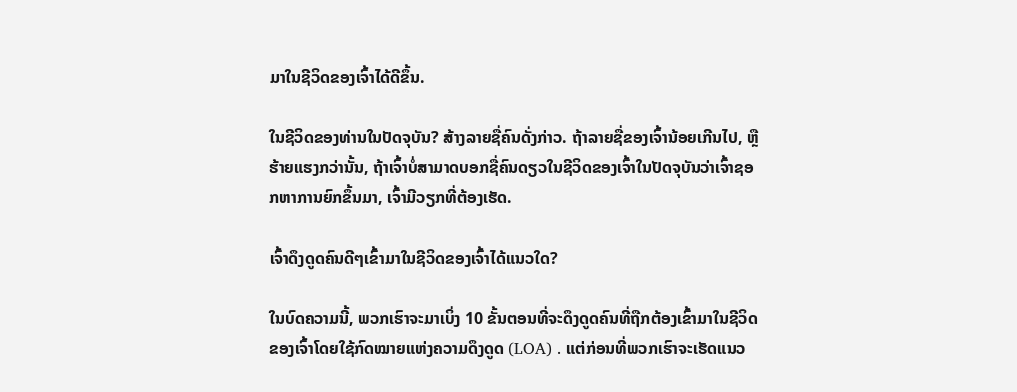ມາໃນຊີວິດຂອງເຈົ້າໄດ້ດີຂຶ້ນ.

ໃນຊີວິດຂອງທ່ານໃນປັດຈຸບັນ? ສ້າງລາຍຊື່ຄົນດັ່ງກ່າວ. ຖ້າລາຍຊື່ຂອງເຈົ້ານ້ອຍເກີນໄປ, ຫຼືຮ້າຍແຮງກວ່ານັ້ນ, ຖ້າເຈົ້າບໍ່ສາມາດບອກຊື່ຄົນດຽວໃນຊີວິດຂອງເຈົ້າໃນປັດຈຸບັນວ່າເຈົ້າຊອກຫາການຍົກຂຶ້ນມາ, ເຈົ້າມີວຽກທີ່ຕ້ອງເຮັດ.

ເຈົ້າດຶງດູດຄົນດີໆເຂົ້າມາໃນຊີວິດຂອງເຈົ້າໄດ້ແນວໃດ?

ໃນບົດຄວາມນີ້, ພວກເຮົາຈະມາເບິ່ງ 10 ຂັ້ນຕອນທີ່ຈະດຶງດູດຄົນທີ່ຖືກຕ້ອງເຂົ້າມາໃນຊີວິດຂອງເຈົ້າໂດຍໃຊ້ກົດໝາຍແຫ່ງຄວາມດຶງດູດ (LOA) . ແຕ່ກ່ອນທີ່ພວກເຮົາຈະເຮັດແນວ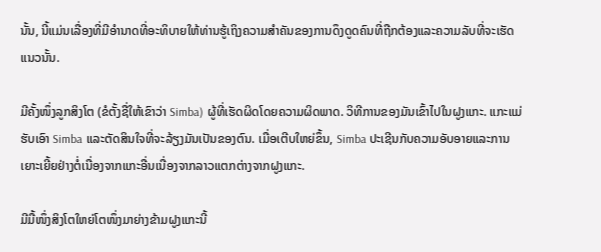ນັ້ນ, ນີ້ແມ່ນເລື່ອງທີ່ມີອໍານາດທີ່ອະທິບາຍໃຫ້ທ່ານຮູ້ເຖິງຄວາມສໍາຄັນຂອງການດຶງດູດຄົນທີ່ຖືກຕ້ອງແລະຄວາມລັບທີ່ຈະເຮັດແນວນັ້ນ.

ມີຄັ້ງໜຶ່ງລູກສິງໂຕ (ຂໍຕັ້ງຊື່ໃຫ້ເຂົາວ່າ Simba) ຜູ້ທີ່ເຮັດຜິດໂດຍຄວາມຜິດພາດ. ວິທີການຂອງມັນເຂົ້າໄປໃນຝູງແກະ. ແກະແມ່ຮັບເອົາ Simba ແລະຕັດສິນໃຈທີ່ຈະລ້ຽງມັນເປັນຂອງຕົນ. ເມື່ອເຕີບໃຫຍ່ຂຶ້ນ, Simba ປະເຊີນກັບຄວາມອັບອາຍແລະການເຍາະເຍີ້ຍຢ່າງຕໍ່ເນື່ອງຈາກແກະອື່ນເນື່ອງຈາກລາວແຕກຕ່າງຈາກຝູງແກະ.

ມີມື້ໜຶ່ງສິງໂຕໃຫຍ່ໂຕໜຶ່ງມາຍ່າງຂ້າມຝູງແກະນີ້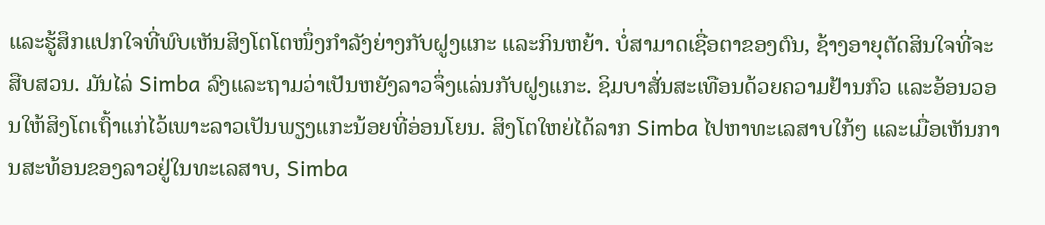ແລະຮູ້ສຶກແປກໃຈທີ່ພົບເຫັນສິງໂຕໂຕໜຶ່ງກຳລັງຍ່າງກັບຝູງແກະ ແລະກິນຫຍ້າ. ບໍ່ສາມາດເຊື່ອຕາຂອງຕົນ, ຊ້າງອາຍຸຕັດສິນໃຈທີ່ຈະສືບສວນ. ມັນໄລ່ Simba ລົງແລະຖາມວ່າເປັນຫຍັງລາວຈຶ່ງແລ່ນກັບຝູງແກະ. ຊິມບາສັ່ນສະເທືອນດ້ວຍຄວາມຢ້ານກົວ ແລະອ້ອນວອນໃຫ້ສິງໂຕເຖົ້າແກ່ໄວ້ເພາະລາວເປັນພຽງແກະນ້ອຍທີ່ອ່ອນໂຍນ. ສິງໂຕໃຫຍ່ໄດ້ລາກ Simba ໄປຫາທະເລສາບໃກ້ໆ ແລະເມື່ອເຫັນການສະທ້ອນຂອງລາວຢູ່ໃນທະເລສາບ, Simba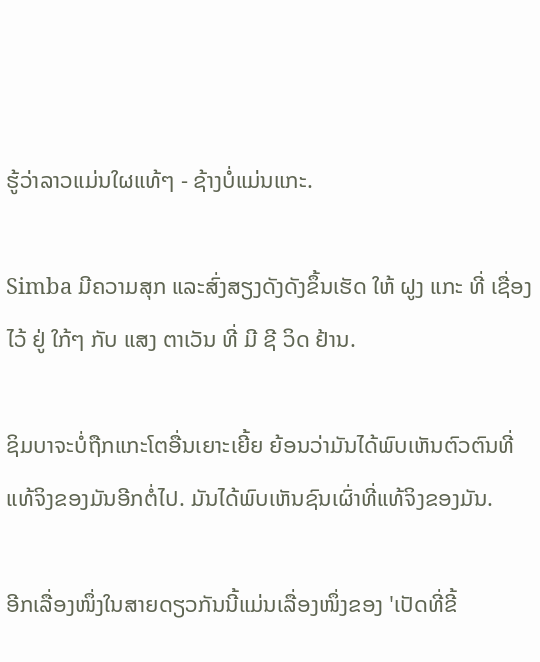ຮູ້ວ່າລາວແມ່ນໃຜແທ້ໆ - ຊ້າງບໍ່ແມ່ນແກະ.

Simba ມີຄວາມສຸກ ແລະສົ່ງສຽງດັງດັງຂຶ້ນເຮັດ ໃຫ້ ຝູງ ແກະ ທີ່ ເຊື່ອງ ໄວ້ ຢູ່ ໃກ້ໆ ກັບ ແສງ ຕາເວັນ ທີ່ ມີ ຊີ ວິດ ຢ້ານ.

ຊິມບາຈະບໍ່ຖືກແກະໂຕອື່ນເຍາະເຍີ້ຍ ຍ້ອນວ່າມັນໄດ້ພົບເຫັນຕົວຕົນທີ່ແທ້ຈິງຂອງມັນອີກຕໍ່ໄປ. ມັນໄດ້ພົບເຫັນຊົນເຜົ່າທີ່ແທ້ຈິງຂອງມັນ.

ອີກເລື່ອງໜຶ່ງໃນສາຍດຽວກັນນີ້ແມ່ນເລື່ອງໜຶ່ງຂອງ 'ເປັດທີ່ຂີ້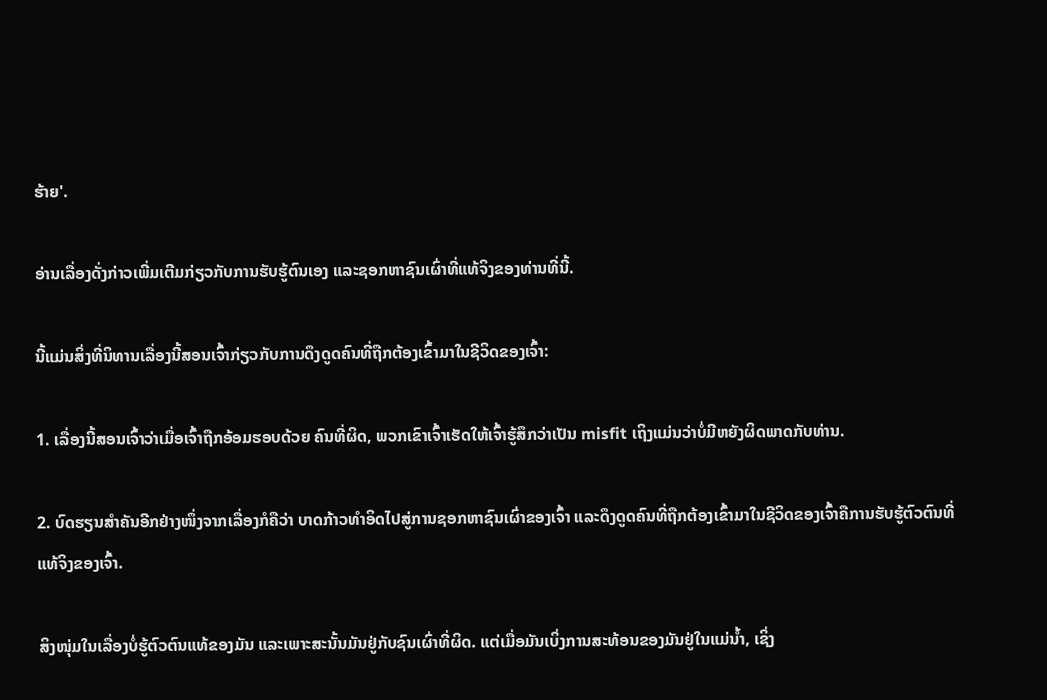ຮ້າຍ'.

ອ່ານເລື່ອງດັ່ງກ່າວເພີ່ມເຕີມກ່ຽວກັບການຮັບຮູ້ຕົນເອງ ແລະຊອກຫາຊົນເຜົ່າທີ່ແທ້ຈິງຂອງທ່ານທີ່ນີ້.

ນີ້ແມ່ນສິ່ງທີ່ນິທານເລື່ອງນີ້ສອນເຈົ້າກ່ຽວກັບການດຶງດູດຄົນທີ່ຖືກຕ້ອງເຂົ້າມາໃນຊີວິດຂອງເຈົ້າ:

1. ເລື່ອງນີ້ສອນເຈົ້າວ່າເມື່ອເຈົ້າຖືກອ້ອມຮອບດ້ວຍ ຄົນທີ່ຜິດ, ພວກເຂົາເຈົ້າເຮັດໃຫ້ເຈົ້າຮູ້ສຶກວ່າເປັນ misfit ເຖິງແມ່ນວ່າບໍ່ມີຫຍັງຜິດພາດກັບທ່ານ.

2. ບົດຮຽນສຳຄັນອີກຢ່າງໜຶ່ງຈາກເລື່ອງກໍຄືວ່າ ບາດກ້າວທຳອິດໄປສູ່ການຊອກຫາຊົນເຜົ່າຂອງເຈົ້າ ແລະດຶງດູດຄົນທີ່ຖືກຕ້ອງເຂົ້າມາໃນຊີວິດຂອງເຈົ້າຄືການຮັບຮູ້ຕົວຕົນທີ່ແທ້ຈິງຂອງເຈົ້າ.

ສິງໜຸ່ມໃນເລື່ອງບໍ່ຮູ້ຕົວຕົນແທ້ຂອງມັນ ແລະເພາະສະນັ້ນມັນຢູ່ກັບຊົນເຜົ່າທີ່ຜິດ. ແຕ່ເມື່ອມັນເບິ່ງການສະທ້ອນຂອງມັນຢູ່ໃນແມ່ນ້ຳ, ເຊິ່ງ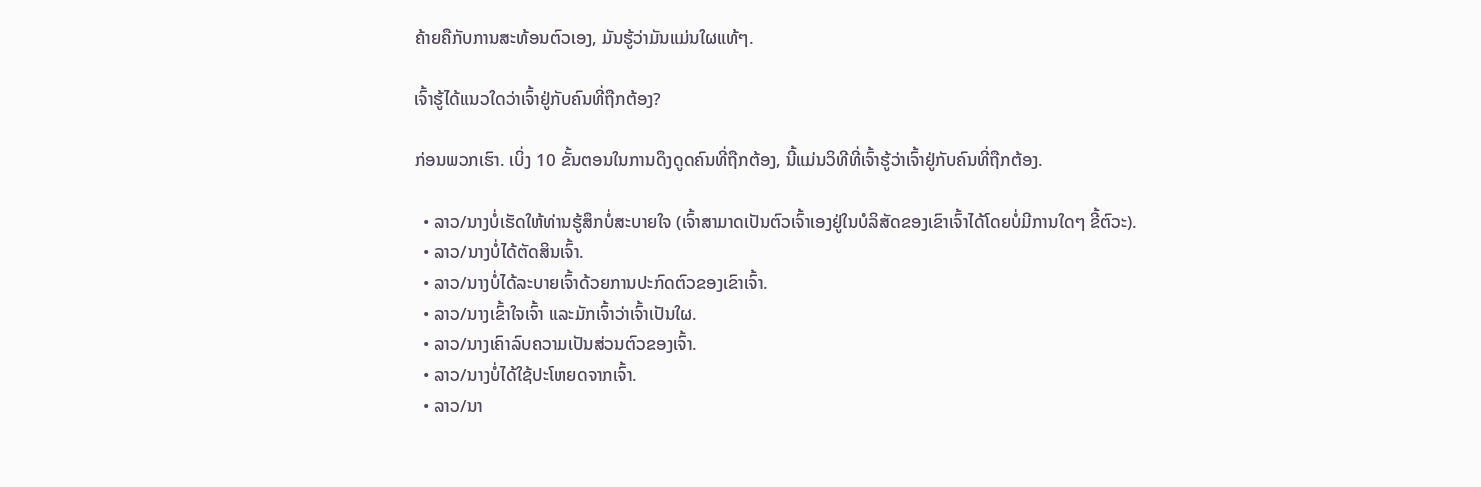ຄ້າຍຄືກັບການສະທ້ອນຕົວເອງ, ມັນຮູ້ວ່າມັນແມ່ນໃຜແທ້ໆ.

ເຈົ້າຮູ້ໄດ້ແນວໃດວ່າເຈົ້າຢູ່ກັບຄົນທີ່ຖືກຕ້ອງ?

ກ່ອນພວກເຮົາ. ເບິ່ງ 10 ຂັ້ນຕອນໃນການດຶງດູດຄົນທີ່ຖືກຕ້ອງ, ນີ້ແມ່ນວິທີທີ່ເຈົ້າຮູ້ວ່າເຈົ້າຢູ່ກັບຄົນທີ່ຖືກຕ້ອງ.

  • ລາວ/ນາງບໍ່ເຮັດໃຫ້ທ່ານຮູ້ສຶກບໍ່ສະບາຍໃຈ (ເຈົ້າສາມາດເປັນຕົວເຈົ້າເອງຢູ່ໃນບໍລິສັດຂອງເຂົາເຈົ້າໄດ້ໂດຍບໍ່ມີການໃດໆ ຂີ້ຕົວະ).
  • ລາວ/ນາງບໍ່ໄດ້ຕັດສິນເຈົ້າ.
  • ລາວ/ນາງບໍ່ໄດ້ລະບາຍເຈົ້າດ້ວຍການປະກົດຕົວຂອງເຂົາເຈົ້າ.
  • ລາວ/ນາງເຂົ້າໃຈເຈົ້າ ແລະມັກເຈົ້າວ່າເຈົ້າເປັນໃຜ.
  • ລາວ/ນາງເຄົາລົບຄວາມເປັນສ່ວນຕົວຂອງເຈົ້າ.
  • ລາວ/ນາງບໍ່ໄດ້ໃຊ້ປະໂຫຍດຈາກເຈົ້າ.
  • ລາວ/ນາ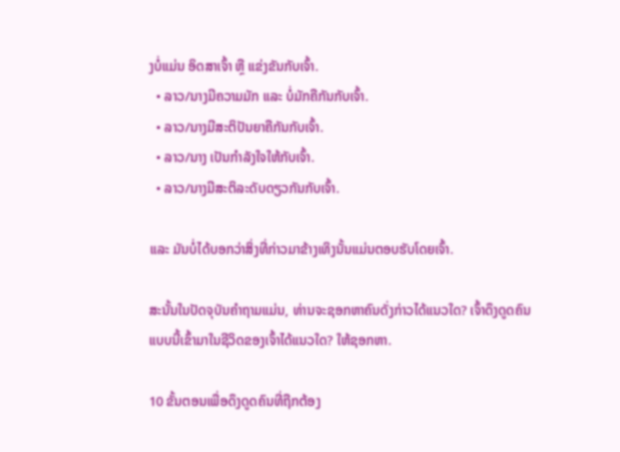ງບໍ່ແມ່ນ ອິດສາເຈົ້າ ຫຼື ແຂ່ງຂັນກັບເຈົ້າ.
  • ລາວ/ນາງມີຄວາມມັກ ແລະ ບໍ່ມັກຄືກັນກັບເຈົ້າ.
  • ລາວ/ນາງມີສະຕິປັນຍາຄືກັນກັບເຈົ້າ.
  • ລາວ/ນາງ ເປັນກຳລັງໃຈໃຫ້ກັບເຈົ້າ.
  • ລາວ/ນາງມີສະຕິລະດັບດຽວກັນກັບເຈົ້າ.

ແລະ ມັນບໍ່ໄດ້ບອກວ່າສິ່ງທີ່ກ່າວມາຂ້າງເທິງນັ້ນແມ່ນຕອບຮັບໂດຍເຈົ້າ.

ສະນັ້ນໃນປັດຈຸບັນຄໍາຖາມແມ່ນ, ທ່ານຈະຊອກຫາຄົນດັ່ງກ່າວໄດ້ແນວໃດ? ເຈົ້າດຶງດູດຄົນແບບນີ້ເຂົ້າມາໃນຊີວິດຂອງເຈົ້າໄດ້ແນວໃດ? ໃຫ້ຊອກຫາ.

10 ຂັ້ນຕອນເພື່ອດຶງດູດຄົນທີ່ຖືກຕ້ອງ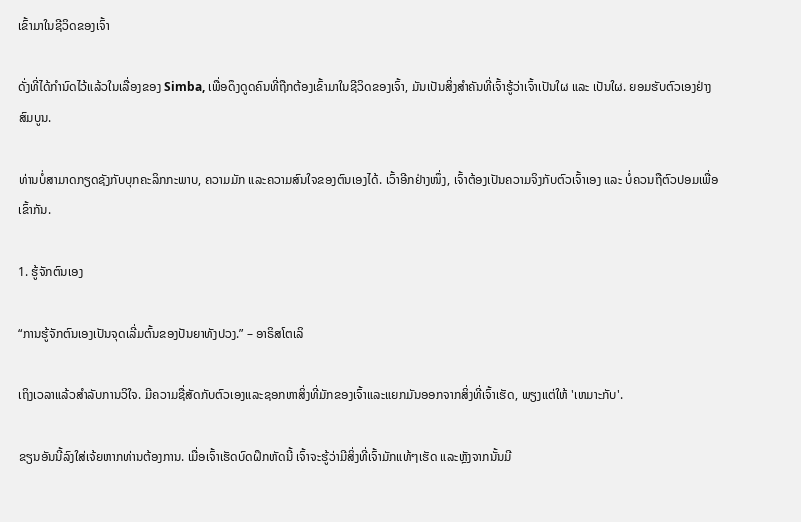ເຂົ້າມາໃນຊີວິດຂອງເຈົ້າ

ດັ່ງທີ່ໄດ້ກຳນົດໄວ້ແລ້ວໃນເລື່ອງຂອງ Simba, ເພື່ອດຶງດູດຄົນທີ່ຖືກຕ້ອງເຂົ້າມາໃນຊີວິດຂອງເຈົ້າ, ມັນເປັນສິ່ງສຳຄັນທີ່ເຈົ້າຮູ້ວ່າເຈົ້າເປັນໃຜ ແລະ ເປັນໃຜ. ຍອມຮັບຕົວເອງຢ່າງສົມບູນ.

ທ່ານບໍ່ສາມາດກຽດຊັງກັບບຸກຄະລິກກະພາບ, ຄວາມມັກ ແລະຄວາມສົນໃຈຂອງຕົນເອງໄດ້. ເວົ້າອີກຢ່າງໜຶ່ງ, ເຈົ້າຕ້ອງເປັນຄວາມຈິງກັບຕົວເຈົ້າເອງ ແລະ ບໍ່ຄວນຖືຕົວປອມເພື່ອເຂົ້າກັນ.

1. ຮູ້ຈັກຕົນເອງ

“ການຮູ້ຈັກຕົນເອງເປັນຈຸດເລີ່ມຕົ້ນຂອງປັນຍາທັງປວງ.” – ອາຣິສໂຕເລິ

ເຖິງເວລາແລ້ວສຳລັບການວິໃຈ. ມີຄວາມຊື່ສັດກັບຕົວເອງແລະຊອກຫາສິ່ງທີ່ມັກຂອງເຈົ້າແລະແຍກມັນອອກຈາກສິ່ງທີ່ເຈົ້າເຮັດ, ພຽງແຕ່ໃຫ້ 'ເຫມາະກັບ'.

ຂຽນອັນນີ້ລົງໃສ່ເຈ້ຍຫາກທ່ານຕ້ອງການ. ເມື່ອເຈົ້າເຮັດບົດຝຶກຫັດນີ້ ເຈົ້າຈະຮູ້ວ່າມີສິ່ງທີ່ເຈົ້າມັກແທ້ໆເຮັດ ແລະຫຼັງຈາກນັ້ນມີ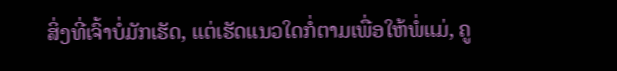ສິ່ງທີ່ເຈົ້າບໍ່ມັກເຮັດ, ແຕ່ເຮັດແນວໃດກໍ່ຕາມເພື່ອໃຫ້ພໍ່ແມ່, ຄູ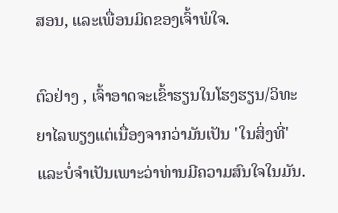ສອນ, ແລະເພື່ອນມິດຂອງເຈົ້າພໍໃຈ.

ຕົວຢ່າງ , ເຈົ້າອາດຈະເຂົ້າຮຽນໃນໂຮງຮຽນ/ວິທະຍາໄລພຽງແຕ່ເນື່ອງຈາກວ່າມັນເປັນ 'ໃນສິ່ງທີ່' ແລະບໍ່ຈໍາເປັນເພາະວ່າທ່ານມີຄວາມສົນໃຈໃນມັນ.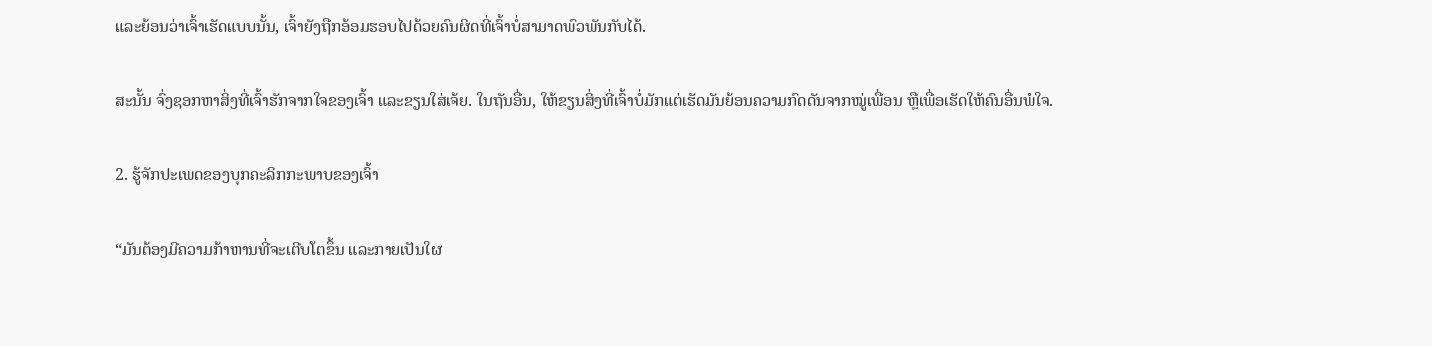ແລະຍ້ອນວ່າເຈົ້າເຮັດແບບນັ້ນ, ເຈົ້າຍັງຖືກອ້ອມຮອບໄປດ້ວຍຄົນຜິດທີ່ເຈົ້າບໍ່ສາມາດພົວພັນກັບໄດ້.

ສະນັ້ນ ຈົ່ງຊອກຫາສິ່ງທີ່ເຈົ້າຮັກຈາກໃຈຂອງເຈົ້າ ແລະຂຽນໃສ່ເຈ້ຍ. ໃນຖັນອື່ນ, ໃຫ້ຂຽນສິ່ງທີ່ເຈົ້າບໍ່ມັກແຕ່ເຮັດມັນຍ້ອນຄວາມກົດດັນຈາກໝູ່ເພື່ອນ ຫຼືເພື່ອເຮັດໃຫ້ຄົນອື່ນພໍໃຈ.

2. ຮູ້ຈັກປະເພດຂອງບຸກຄະລິກກະພາບຂອງເຈົ້າ

“ມັນຕ້ອງມີຄວາມກ້າຫານທີ່ຈະເຕີບໂຕຂຶ້ນ ແລະກາຍເປັນໃຜ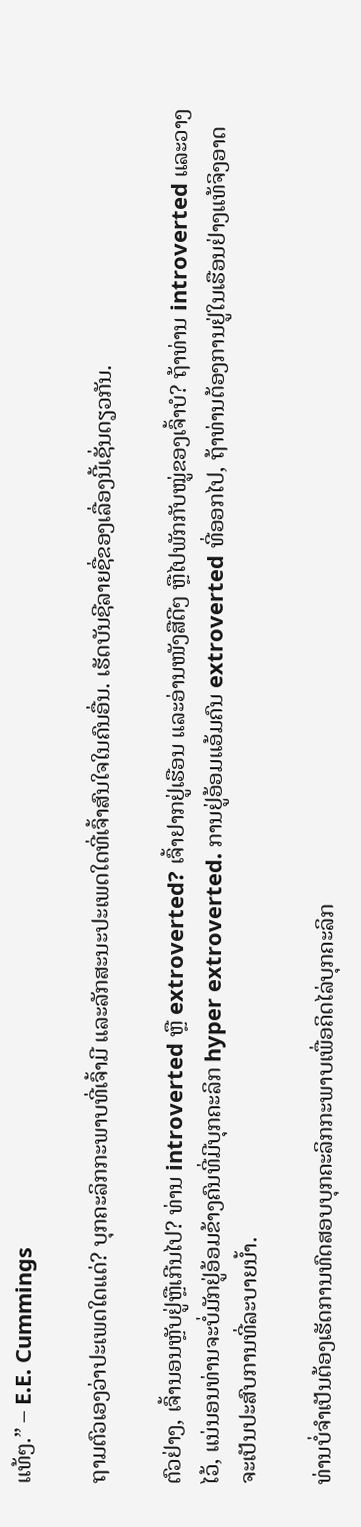ແທ້ໆ.” – E.E. Cummings

ຖາມຕົວເອງວ່າປະເພດໃດແດ່? ບຸກຄະລິກກະພາບທີ່ເຈົ້າມີ ແລະລັກສະນະປະເພດໃດທີ່ເຈົ້າສົນໃຈໃນຄົນອື່ນ. ເຮັດບັນຊີລາຍຊື່ຂອງເລື່ອງນີ້ເຊັ່ນດຽວກັນ.

ຕົວຢ່າງ, ເຈົ້ານອນຫຼັບຢູ່ຫຼືເກີນໄປ? ທ່ານ introverted ຫຼື extroverted? ເຈົ້າຢາກຢູ່ເຮືອນ ແລະອ່ານໜັງສືດີໆ ຫຼືໄປພັກກັບໝູ່ຂອງເຈົ້າບໍ? ຖ້າທ່ານ introverted ແລະວາງໄວ້, ແນ່ນອນທ່ານຈະບໍ່ມັກຢູ່ອ້ອມຂ້າງຄົນທີ່ມີບຸກຄະລິກ hyper extroverted. ການຢູ່ອ້ອມແອ້ມຄົນ extroverted ທີ່ອອກໄປ, ຖ້າທ່ານຕ້ອງການຢູ່ໃນເຮືອນຢ່າງແທ້ຈິງອາດຈະເປັນປະສົບການທີ່ລະບາຍນ້ຳ.

ທ່ານບໍ່ຈໍາເປັນຕ້ອງເຮັດການທົດສອບບຸກຄະລິກກະພາບເພື່ອຄິດໄລ່ບຸກຄະລິກ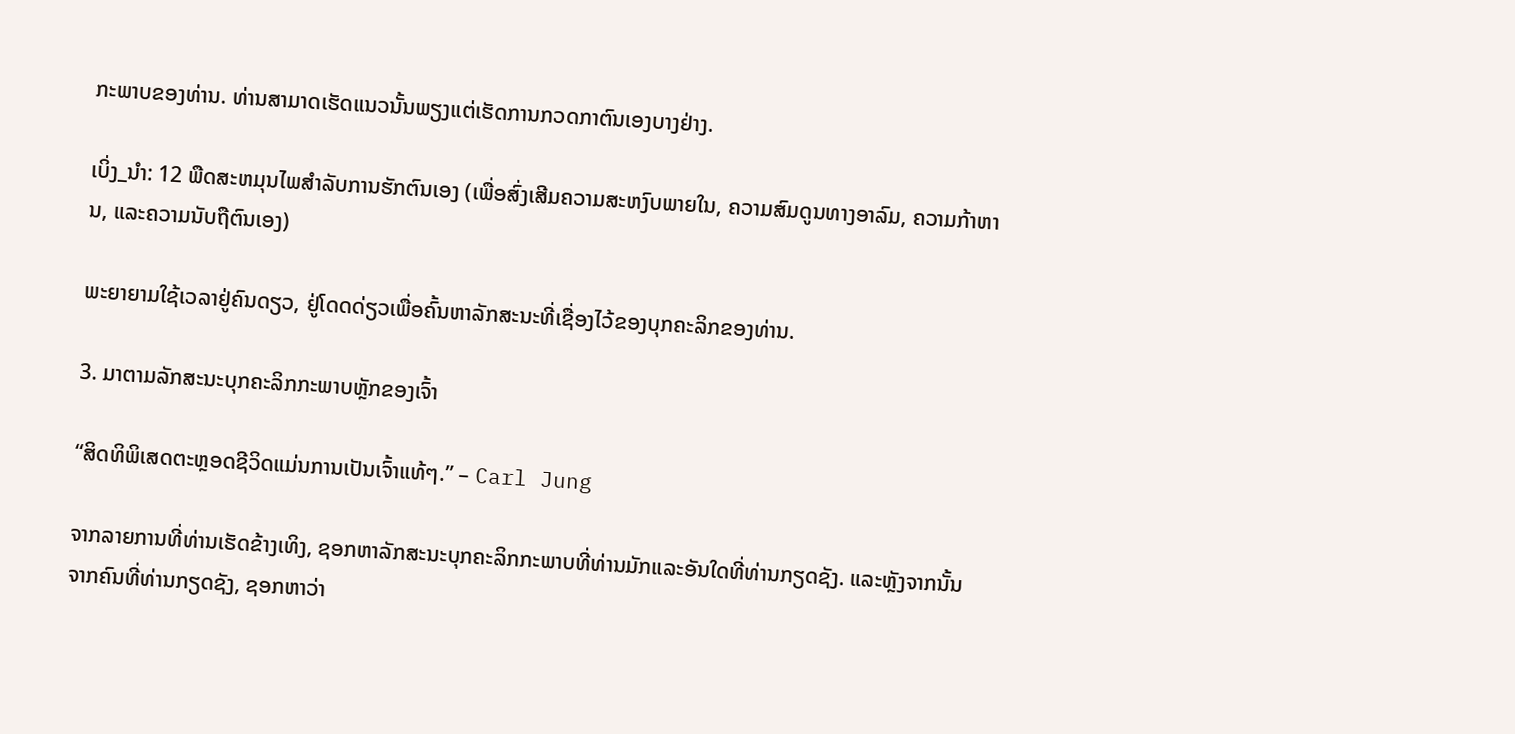ກະພາບຂອງທ່ານ. ທ່ານສາມາດເຮັດແນວນັ້ນພຽງແຕ່ເຮັດການກວດກາຕົນເອງບາງຢ່າງ.

ເບິ່ງ_ນຳ: 12 ພືດສະຫມຸນໄພສໍາລັບການຮັກຕົນເອງ (ເພື່ອສົ່ງເສີມຄວາມສະຫງົບພາຍໃນ, ຄວາມສົມດູນທາງອາລົມ, ຄວາມກ້າຫານ, ແລະຄວາມນັບຖືຕົນເອງ)

ພະຍາຍາມໃຊ້ເວລາຢູ່ຄົນດຽວ, ຢູ່ໂດດດ່ຽວເພື່ອຄົ້ນຫາລັກສະນະທີ່ເຊື່ອງໄວ້ຂອງບຸກຄະລິກຂອງທ່ານ.

3. ມາຕາມລັກສະນະບຸກຄະລິກກະພາບຫຼັກຂອງເຈົ້າ

“ສິດທິພິເສດຕະຫຼອດຊີວິດແມ່ນການເປັນເຈົ້າແທ້ໆ.” – Carl Jung

ຈາກລາຍການທີ່ທ່ານເຮັດຂ້າງເທິງ, ຊອກຫາລັກສະນະບຸກຄະລິກກະພາບທີ່ທ່ານມັກແລະອັນໃດທີ່ທ່ານກຽດຊັງ. ແລະຫຼັງຈາກນັ້ນຈາກຄົນທີ່ທ່ານກຽດຊັງ, ຊອກຫາວ່າ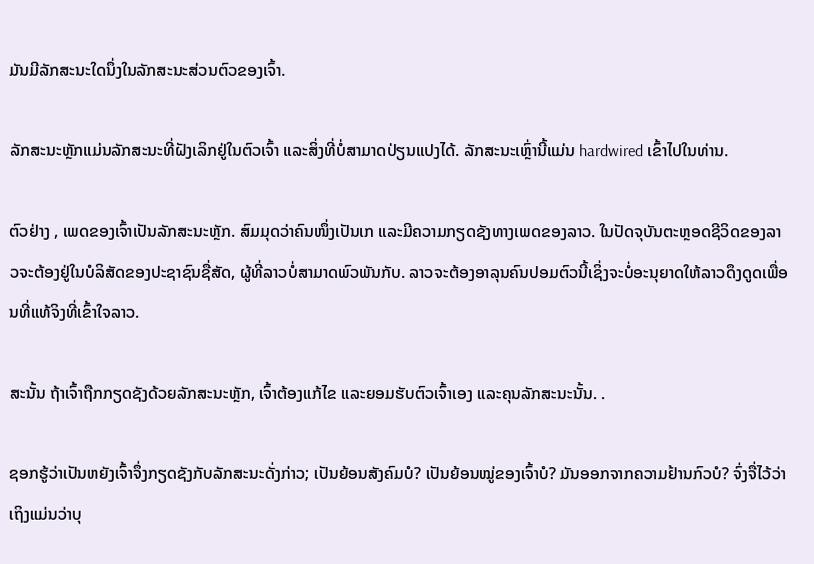ມັນມີລັກສະນະໃດນຶ່ງໃນລັກສະນະສ່ວນຕົວຂອງເຈົ້າ.

ລັກສະນະຫຼັກແມ່ນລັກສະນະທີ່ຝັງເລິກຢູ່ໃນຕົວເຈົ້າ ແລະສິ່ງທີ່ບໍ່ສາມາດປ່ຽນແປງໄດ້. ລັກສະນະເຫຼົ່ານີ້ແມ່ນ hardwired ເຂົ້າໄປໃນທ່ານ.

ຕົວຢ່າງ , ເພດຂອງເຈົ້າເປັນລັກສະນະຫຼັກ. ສົມມຸດວ່າຄົນໜຶ່ງເປັນເກ ແລະມີຄວາມກຽດຊັງທາງເພດຂອງລາວ. ໃນປັດຈຸບັນຕະຫຼອດຊີວິດຂອງລາວຈະຕ້ອງຢູ່ໃນບໍລິສັດຂອງປະຊາຊົນຊື່ສັດ, ຜູ້ທີ່ລາວບໍ່ສາມາດພົວພັນກັບ. ລາວຈະຕ້ອງອາລຸນຄົນປອມຕົວນີ້ເຊິ່ງຈະບໍ່ອະນຸຍາດໃຫ້ລາວດຶງດູດເພື່ອນທີ່ແທ້ຈິງທີ່ເຂົ້າໃຈລາວ.

ສະນັ້ນ ຖ້າເຈົ້າຖືກກຽດຊັງດ້ວຍລັກສະນະຫຼັກ, ເຈົ້າຕ້ອງແກ້ໄຂ ແລະຍອມຮັບຕົວເຈົ້າເອງ ແລະຄຸນລັກສະນະນັ້ນ. .

ຊອກຮູ້ວ່າເປັນຫຍັງເຈົ້າຈຶ່ງກຽດຊັງກັບລັກສະນະດັ່ງກ່າວ; ເປັນຍ້ອນສັງຄົມບໍ? ເປັນຍ້ອນໝູ່ຂອງເຈົ້າບໍ? ມັນອອກຈາກຄວາມຢ້ານກົວບໍ? ຈົ່ງຈື່ໄວ້ວ່າເຖິງແມ່ນວ່າບຸ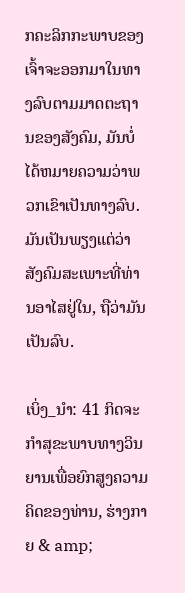ກຄະລິກກະພາບຂອງເຈົ້າຈະອອກມາໃນທາງລົບຕາມມາດຕະຖານຂອງສັງຄົມ, ມັນບໍ່ໄດ້ຫມາຍຄວາມວ່າພວກເຂົາເປັນທາງລົບ. ມັນເປັນພຽງແຕ່ວ່າສັງຄົມສະເພາະທີ່ທ່ານອາໄສຢູ່ໃນ, ຖືວ່າມັນເປັນລົບ.

ເບິ່ງ_ນຳ: 41 ກິດຈະກໍາສຸຂະພາບທາງວິນຍານເພື່ອຍົກສູງຄວາມຄິດຂອງທ່ານ, ຮ່າງກາຍ & amp;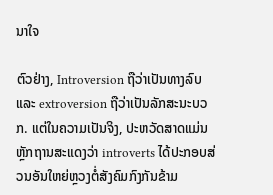ນາໃຈ

ຕົວຢ່າງ, Introversion ຖືວ່າເປັນທາງລົບ ແລະ extroversion ຖືວ່າເປັນລັກສະນະບວກ. ແຕ່ໃນຄວາມເປັນຈິງ, ປະຫວັດສາດແມ່ນຫຼັກຖານສະແດງວ່າ introverts ໄດ້ປະກອບສ່ວນອັນໃຫຍ່ຫຼວງຕໍ່ສັງຄົມກົງກັນຂ້າມ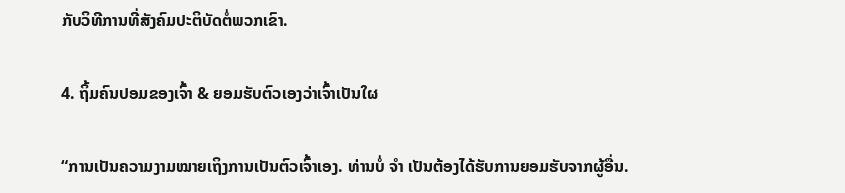ກັບວິທີການທີ່ສັງຄົມປະຕິບັດຕໍ່ພວກເຂົາ.

4. ຖິ້ມຄົນປອມຂອງເຈົ້າ & ຍອມຮັບຕົວເອງວ່າເຈົ້າເປັນໃຜ

“ການເປັນຄວາມງາມໝາຍເຖິງການເປັນຕົວເຈົ້າເອງ. ທ່ານບໍ່ ຈຳ ເປັນຕ້ອງໄດ້ຮັບການຍອມຮັບຈາກຜູ້ອື່ນ.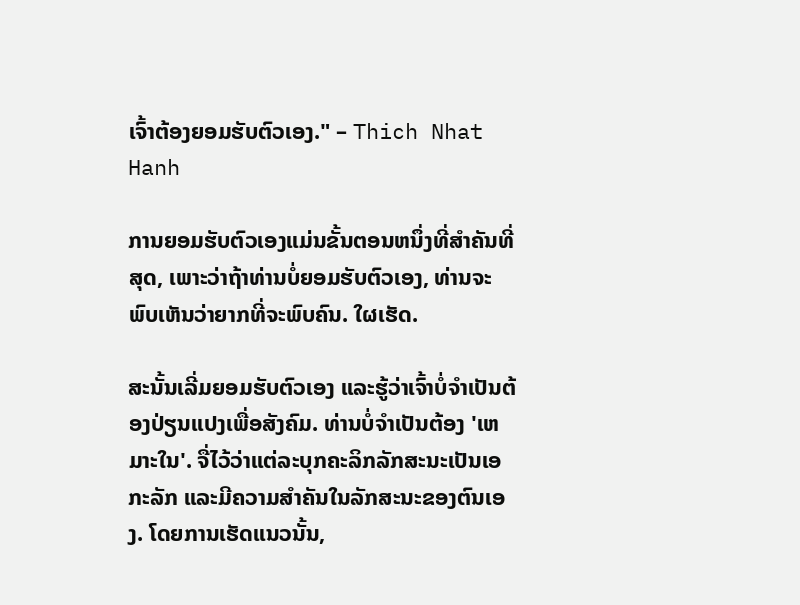ເຈົ້າຕ້ອງຍອມຮັບຕົວເອງ." – Thich Nhat Hanh

ການຍອມຮັບຕົວເອງແມ່ນຂັ້ນຕອນຫນຶ່ງທີ່ສໍາຄັນທີ່ສຸດ, ເພາະວ່າຖ້າທ່ານບໍ່ຍອມຮັບຕົວເອງ, ທ່ານຈະພົບເຫັນວ່າຍາກທີ່ຈະພົບຄົນ. ໃຜເຮັດ.

ສະນັ້ນເລີ່ມຍອມຮັບຕົວເອງ ແລະຮູ້ວ່າເຈົ້າບໍ່ຈຳເປັນຕ້ອງປ່ຽນແປງເພື່ອສັງຄົມ. ທ່ານບໍ່ຈໍາເປັນຕ້ອງ 'ເຫມາະໃນ'. ຈື່ໄວ້ວ່າແຕ່ລະບຸກຄະລິກລັກສະນະເປັນເອກະລັກ ແລະມີຄວາມສໍາຄັນໃນລັກສະນະຂອງຕົນເອງ. ໂດຍການເຮັດແນວນັ້ນ,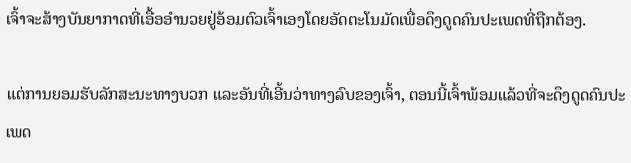ເຈົ້າຈະສ້າງບັນຍາກາດທີ່ເອື້ອອໍານວຍຢູ່ອ້ອມຕົວເຈົ້າເອງໂດຍອັດຕະໂນມັດເພື່ອດຶງດູດຄົນປະເພດທີ່ຖືກຕ້ອງ.

ແຕ່ການຍອມຮັບລັກສະນະທາງບວກ ແລະອັນທີ່ເອີ້ນວ່າທາງລົບຂອງເຈົ້າ, ຕອນນີ້ເຈົ້າພ້ອມແລ້ວທີ່ຈະດຶງດູດຄົນປະເພດ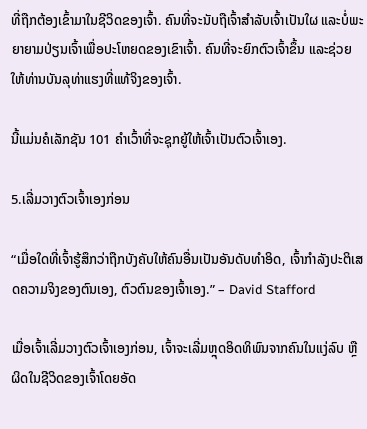ທີ່ຖືກຕ້ອງເຂົ້າມາໃນຊີວິດຂອງເຈົ້າ. ຄົນທີ່ຈະນັບຖືເຈົ້າສຳລັບເຈົ້າເປັນໃຜ ແລະບໍ່ພະຍາຍາມປ່ຽນເຈົ້າເພື່ອປະໂຫຍດຂອງເຂົາເຈົ້າ. ຄົນທີ່ຈະຍົກຕົວເຈົ້າຂຶ້ນ ແລະຊ່ວຍໃຫ້ທ່ານບັນລຸທ່າແຮງທີ່ແທ້ຈິງຂອງເຈົ້າ.

ນີ້ແມ່ນຄໍເລັກຊັນ 101 ຄຳເວົ້າທີ່ຈະຊຸກຍູ້ໃຫ້ເຈົ້າເປັນຕົວເຈົ້າເອງ.

5.ເລີ່ມວາງຕົວເຈົ້າເອງກ່ອນ

“ເມື່ອໃດທີ່ເຈົ້າຮູ້ສຶກວ່າຖືກບັງຄັບໃຫ້ຄົນອື່ນເປັນອັນດັບທຳອິດ, ເຈົ້າກຳລັງປະຕິເສດຄວາມຈິງຂອງຕົນເອງ, ຕົວຕົນຂອງເຈົ້າເອງ.” – David Stafford

ເມື່ອເຈົ້າເລີ່ມວາງຕົວເຈົ້າເອງກ່ອນ, ເຈົ້າຈະເລີ່ມຫຼຸດອິດທິພົນຈາກຄົນໃນແງ່ລົບ ຫຼື ຜິດໃນຊີວິດຂອງເຈົ້າໂດຍອັດ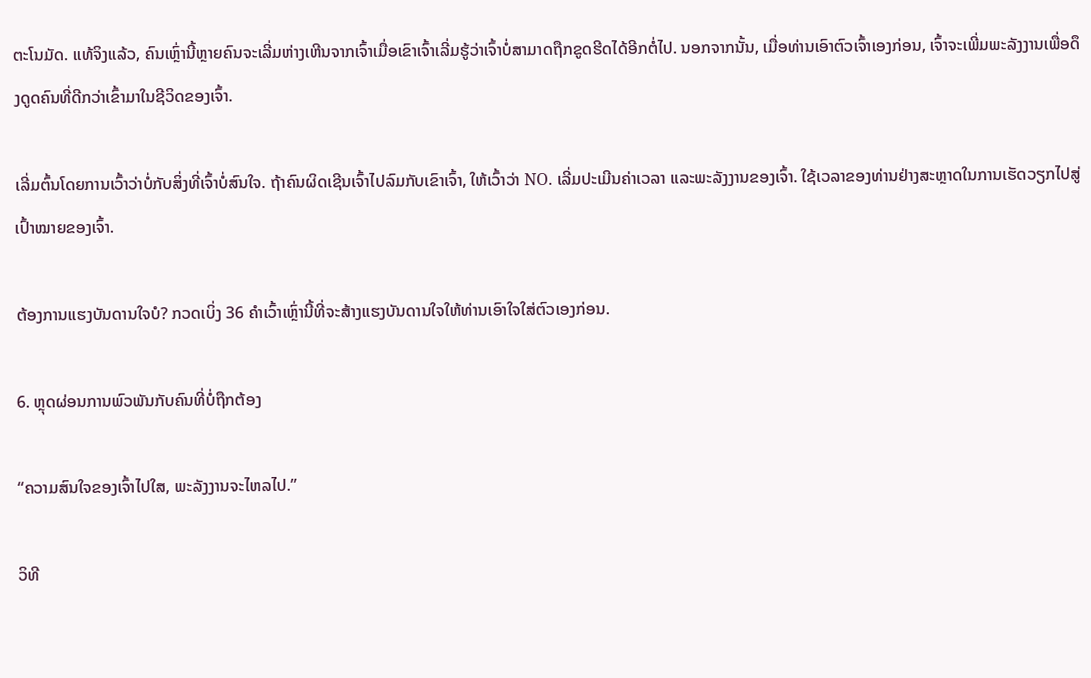ຕະໂນມັດ. ແທ້ຈິງແລ້ວ, ຄົນເຫຼົ່ານີ້ຫຼາຍຄົນຈະເລີ່ມຫ່າງເຫີນຈາກເຈົ້າເມື່ອເຂົາເຈົ້າເລີ່ມຮູ້ວ່າເຈົ້າບໍ່ສາມາດຖືກຂູດຮີດໄດ້ອີກຕໍ່ໄປ. ນອກຈາກນັ້ນ, ເມື່ອທ່ານເອົາຕົວເຈົ້າເອງກ່ອນ, ເຈົ້າຈະເພີ່ມພະລັງງານເພື່ອດຶງດູດຄົນທີ່ດີກວ່າເຂົ້າມາໃນຊີວິດຂອງເຈົ້າ.

ເລີ່ມຕົ້ນໂດຍການເວົ້າວ່າບໍ່ກັບສິ່ງທີ່ເຈົ້າບໍ່ສົນໃຈ. ຖ້າຄົນຜິດເຊີນເຈົ້າໄປລົມກັບເຂົາເຈົ້າ, ໃຫ້ເວົ້າວ່າ NO. ເລີ່ມປະເມີນຄ່າເວລາ ແລະພະລັງງານຂອງເຈົ້າ. ໃຊ້ເວລາຂອງທ່ານຢ່າງສະຫຼາດໃນການເຮັດວຽກໄປສູ່ເປົ້າໝາຍຂອງເຈົ້າ.

ຕ້ອງການແຮງບັນດານໃຈບໍ? ກວດເບິ່ງ 36 ຄໍາເວົ້າເຫຼົ່ານີ້ທີ່ຈະສ້າງແຮງບັນດານໃຈໃຫ້ທ່ານເອົາໃຈໃສ່ຕົວເອງກ່ອນ.

6. ຫຼຸດຜ່ອນການພົວພັນກັບຄົນທີ່ບໍ່ຖືກຕ້ອງ

“ຄວາມສົນໃຈຂອງເຈົ້າໄປໃສ, ພະລັງງານຈະໄຫລໄປ.”

ວິທີ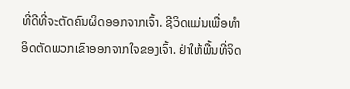ທີ່ດີທີ່ຈະຕັດຄົນຜິດອອກຈາກເຈົ້າ. ຊີວິດແມ່ນເພື່ອທໍາອິດຕັດພວກເຂົາອອກຈາກໃຈຂອງເຈົ້າ. ຢ່າໃຫ້ພື້ນທີ່ຈິດ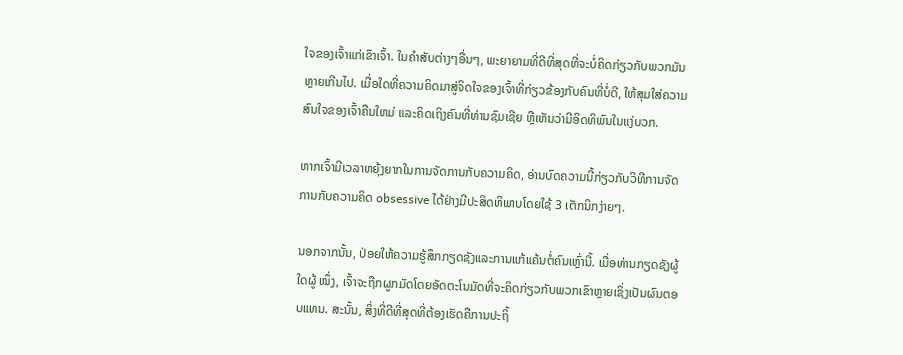ໃຈຂອງເຈົ້າແກ່ເຂົາເຈົ້າ. ໃນຄໍາສັບຕ່າງໆອື່ນໆ, ພະຍາຍາມທີ່ດີທີ່ສຸດທີ່ຈະບໍ່ຄິດກ່ຽວກັບພວກມັນຫຼາຍເກີນໄປ. ເມື່ອໃດທີ່ຄວາມຄິດມາສູ່ຈິດໃຈຂອງເຈົ້າທີ່ກ່ຽວຂ້ອງກັບຄົນທີ່ບໍ່ດີ, ໃຫ້ສຸມໃສ່ຄວາມສົນໃຈຂອງເຈົ້າຄືນໃຫມ່ ແລະຄິດເຖິງຄົນທີ່ທ່ານຊົມເຊີຍ ຫຼືເຫັນວ່າມີອິດທິພົນໃນແງ່ບວກ.

ຫາກເຈົ້າມີເວລາຫຍຸ້ງຍາກໃນການຈັດການກັບຄວາມຄິດ, ອ່ານບົດຄວາມນີ້ກ່ຽວກັບວິທີການຈັດການກັບຄວາມຄິດ obsessive ໄດ້ຢ່າງມີປະສິດທິພາບໂດຍໃຊ້ 3 ເຕັກນິກງ່າຍໆ.

ນອກຈາກນັ້ນ, ປ່ອຍໃຫ້ຄວາມຮູ້ສຶກກຽດຊັງແລະການແກ້ແຄ້ນຕໍ່ຄົນເຫຼົ່ານີ້. ເມື່ອທ່ານກຽດຊັງຜູ້ໃດຜູ້ ໜຶ່ງ, ເຈົ້າຈະຖືກຜູກມັດໂດຍອັດຕະໂນມັດທີ່ຈະຄິດກ່ຽວກັບພວກເຂົາຫຼາຍເຊິ່ງເປັນຜົນຕອບແທນ. ສະນັ້ນ, ສິ່ງທີ່ດີທີ່ສຸດທີ່ຕ້ອງເຮັດຄືການປະຖິ້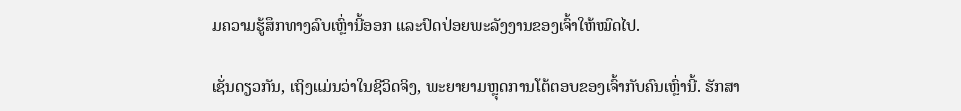ມຄວາມຮູ້ສຶກທາງລົບເຫຼົ່ານີ້ອອກ ແລະປົດປ່ອຍພະລັງງານຂອງເຈົ້າໃຫ້ໝົດໄປ.

ເຊັ່ນດຽວກັນ, ເຖິງແມ່ນວ່າໃນຊີວິດຈິງ, ພະຍາຍາມຫຼຸດການໂຕ້ຕອບຂອງເຈົ້າກັບຄົນເຫຼົ່ານີ້. ຮັກສາ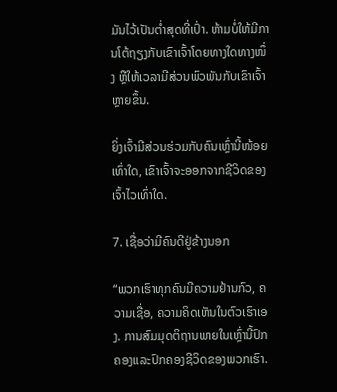ມັນໄວ້ເປັນຕໍ່າສຸດທີ່ເປົ່າ. ຫ້າມບໍ່ໃຫ້ມີການໂຕ້ຖຽງກັບເຂົາເຈົ້າໂດຍທາງໃດທາງໜຶ່ງ ຫຼືໃຫ້ເວລາມີສ່ວນພົວພັນກັບເຂົາເຈົ້າຫຼາຍຂຶ້ນ.

ຍິ່ງເຈົ້າມີສ່ວນຮ່ວມກັບຄົນເຫຼົ່ານີ້ໜ້ອຍເທົ່າໃດ, ເຂົາເຈົ້າຈະອອກຈາກຊີວິດຂອງເຈົ້າໄວເທົ່າໃດ.

7. ເຊື່ອວ່າມີຄົນດີຢູ່ຂ້າງນອກ

“ພວກເຮົາທຸກຄົນມີຄວາມຢ້ານກົວ, ຄວາມເຊື່ອ, ຄວາມຄິດເຫັນໃນຕົວເຮົາເອງ. ການສົມມຸດຕິຖານພາຍໃນເຫຼົ່ານີ້ປົກຄອງແລະປົກຄອງຊີວິດຂອງພວກເຮົາ.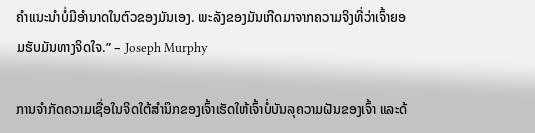ຄໍາແນະນໍາບໍ່ມີອໍານາດໃນຕົວຂອງມັນເອງ. ພະລັງຂອງມັນເກີດມາຈາກຄວາມຈິງທີ່ວ່າເຈົ້າຍອມຮັບມັນທາງຈິດໃຈ.” – Joseph Murphy

ການຈຳກັດຄວາມເຊື່ອໃນຈິດໃຕ້ສຳນຶກຂອງເຈົ້າເຮັດໃຫ້ເຈົ້າບໍ່ບັນລຸຄວາມຝັນຂອງເຈົ້າ ແລະດ້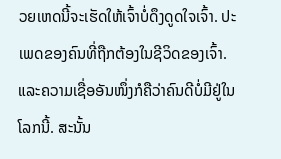ວຍເຫດນີ້ຈະເຮັດໃຫ້ເຈົ້າບໍ່ດຶງດູດໃຈເຈົ້າ. ປະເພດຂອງຄົນທີ່ຖືກຕ້ອງໃນຊີວິດຂອງເຈົ້າ. ແລະຄວາມເຊື່ອອັນໜຶ່ງກໍຄືວ່າຄົນດີບໍ່ມີຢູ່ໃນໂລກນີ້. ສະນັ້ນ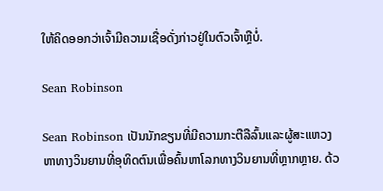ໃຫ້ຄິດອອກວ່າເຈົ້າມີຄວາມເຊື່ອດັ່ງກ່າວຢູ່ໃນຕົວເຈົ້າຫຼືບໍ່.

Sean Robinson

Sean Robinson ເປັນນັກຂຽນທີ່ມີຄວາມກະຕືລືລົ້ນແລະຜູ້ສະແຫວງຫາທາງວິນຍານທີ່ອຸທິດຕົນເພື່ອຄົ້ນຫາໂລກທາງວິນຍານທີ່ຫຼາກຫຼາຍ. ດ້ວ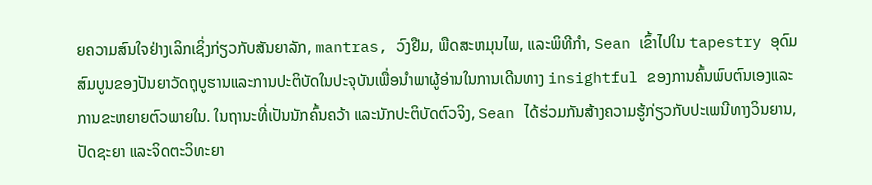ຍຄວາມສົນໃຈຢ່າງເລິກເຊິ່ງກ່ຽວກັບສັນຍາລັກ, mantras, ວົງຢືມ, ພືດສະຫມຸນໄພ, ແລະພິທີກໍາ, Sean ເຂົ້າໄປໃນ tapestry ອຸດົມສົມບູນຂອງປັນຍາວັດຖຸບູຮານແລະການປະຕິບັດໃນປະຈຸບັນເພື່ອນໍາພາຜູ້ອ່ານໃນການເດີນທາງ insightful ຂອງການຄົ້ນພົບຕົນເອງແລະການຂະຫຍາຍຕົວພາຍໃນ. ໃນຖານະທີ່ເປັນນັກຄົ້ນຄວ້າ ແລະນັກປະຕິບັດຕົວຈິງ, Sean ໄດ້ຮ່ວມກັນສ້າງຄວາມຮູ້ກ່ຽວກັບປະເພນີທາງວິນຍານ, ປັດຊະຍາ ແລະຈິດຕະວິທະຍາ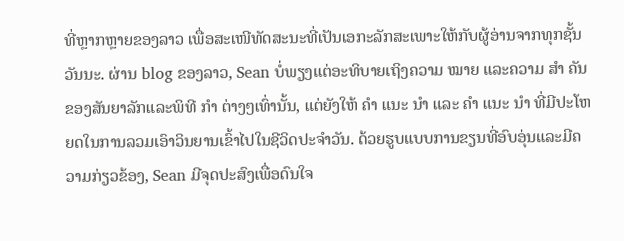ທີ່ຫຼາກຫຼາຍຂອງລາວ ເພື່ອສະເໜີທັດສະນະທີ່ເປັນເອກະລັກສະເພາະໃຫ້ກັບຜູ້ອ່ານຈາກທຸກຊັ້ນວັນນະ. ຜ່ານ blog ຂອງລາວ, Sean ບໍ່ພຽງແຕ່ອະທິບາຍເຖິງຄວາມ ໝາຍ ແລະຄວາມ ສຳ ຄັນຂອງສັນຍາລັກແລະພິທີ ກຳ ຕ່າງໆເທົ່ານັ້ນ, ແຕ່ຍັງໃຫ້ ຄຳ ແນະ ນຳ ແລະ ຄຳ ແນະ ນຳ ທີ່ມີປະໂຫຍດໃນການລວມເອົາວິນຍານເຂົ້າໄປໃນຊີວິດປະຈໍາວັນ. ດ້ວຍຮູບແບບການຂຽນທີ່ອົບອຸ່ນແລະມີຄວາມກ່ຽວຂ້ອງ, Sean ມີຈຸດປະສົງເພື່ອດົນໃຈ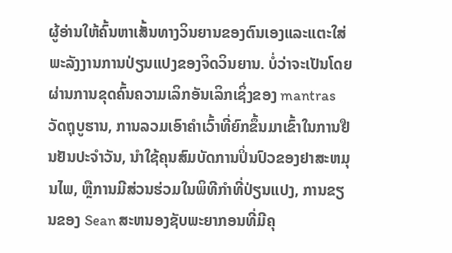ຜູ້ອ່ານໃຫ້ຄົ້ນຫາເສັ້ນທາງວິນຍານຂອງຕົນເອງແລະແຕະໃສ່ພະລັງງານການປ່ຽນແປງຂອງຈິດວິນຍານ. ບໍ່ວ່າຈະເປັນໂດຍຜ່ານການຂຸດຄົ້ນຄວາມເລິກອັນເລິກເຊິ່ງຂອງ mantras ວັດຖຸບູຮານ, ການລວມເອົາຄໍາເວົ້າທີ່ຍົກຂຶ້ນມາເຂົ້າໃນການຢືນຢັນປະຈໍາວັນ, ນໍາໃຊ້ຄຸນສົມບັດການປິ່ນປົວຂອງຢາສະຫມຸນໄພ, ຫຼືການມີສ່ວນຮ່ວມໃນພິທີກໍາທີ່ປ່ຽນແປງ, ການຂຽນຂອງ Sean ສະຫນອງຊັບພະຍາກອນທີ່ມີຄຸ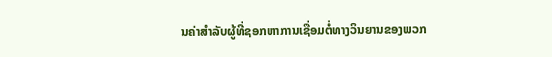ນຄ່າສໍາລັບຜູ້ທີ່ຊອກຫາການເຊື່ອມຕໍ່ທາງວິນຍານຂອງພວກ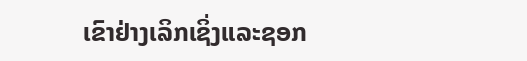ເຂົາຢ່າງເລິກເຊິ່ງແລະຊອກ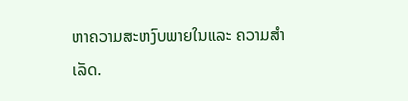ຫາຄວາມສະຫງົບພາຍໃນແລະ ຄວາມສຳເລັດ.